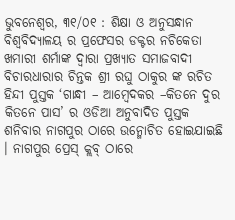ଭୁବନେଶ୍ୱର, ୩୧/୦୧ : ଶିକ୍ଷା ଓ ଅନୁସନ୍ଧାନ ବିଶ୍ୱବିଦ୍ୟାଳୟ ର ପ୍ରଫେସର ଡକ୍ଟର ନଚିକେତା ଖମାରୀ ଶର୍ମାଙ୍କ ଦ୍ୱାରା ପ୍ରଖ୍ୟାତ ସମାଜବାଦୀ ବିଚାରଧାରାର ଚିନ୍ତକ ଶ୍ରୀ ରଘୁ ଠାକୁର ଙ୍କ ରଚିତ ହିନ୍ଦୀ ପୁସ୍ତକ ‘ଗାନ୍ଧୀ – ଆମ୍ବେଦକର –କିତନେ ଦୁର କିତନେ ପାସ’ ର ଓଡିଆ ଅନୁବାଦିତ ପୁସ୍ତକ ଶନିବାର ନାଗପୁର ଠାରେ ଉନ୍ମୋଚିତ ହୋଇଯାଇଛି । ନାଗପୁର ପ୍ରେସ୍ କ୍ଲବ୍ ଠାରେ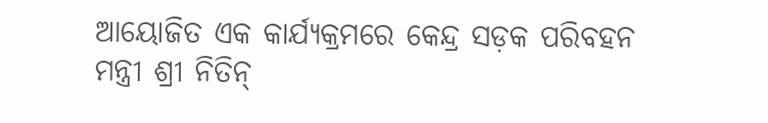ଆୟୋଜିତ ଏକ କାର୍ଯ୍ୟକ୍ରମରେ କେନ୍ଦ୍ର ସଡ଼କ ପରିବହନ ମନ୍ତ୍ରୀ ଶ୍ରୀ ନିତିନ୍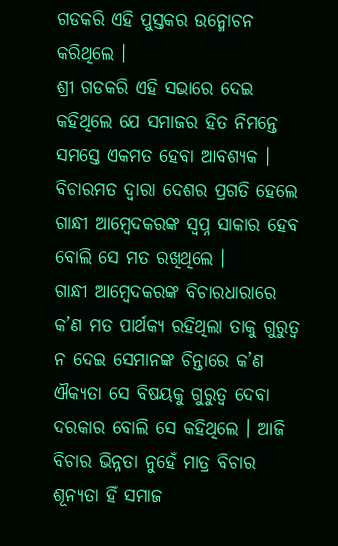ଗଡକରି ଏହି ପୁସ୍ତକର ଉନ୍ମୋଚନ କରିଥିଲେ ।
ଶ୍ରୀ ଗଡକରି ଏହି ସଭାରେ ଦେଇ କହିଥିଲେ ଯେ ସମାଜର ହିତ ନିମନ୍ତେ ସମସ୍ତେ ଏକମତ ହେବା ଆବଶ୍ୟକ । ବିଚାରମତ ଦ୍ୱାରା ଦେଶର ପ୍ରଗତି ହେଲେ ଗାନ୍ଧୀ ଆମ୍ବେଦକରଙ୍କ ସ୍ୱପ୍ନ ସାକାର ହେବ ବୋଲି ସେ ମତ ରଖିଥିଲେ ।
ଗାନ୍ଧୀ ଆମ୍ବେଦକରଙ୍କ ବିଚାରଧାରାରେ କ’ଣ ମତ ପାର୍ଥକ୍ୟ ରହିଥିଲା ତାକୁ ଗୁରୁତ୍ୱ ନ ଦେଇ ସେମାନଙ୍କ ଚିନ୍ତାରେ କ’ଣ ଐକ୍ୟତା ସେ ବିଷୟକୁ ଗୁରୁତ୍ୱ ଦେବା ଦରକାର ବୋଲି ସେ କହିଥିଲେ । ଆଜି ବିଚାର ଭିନ୍ନତା ନୁହେଁ ମାତ୍ର ବିଚାର ଶୂନ୍ୟତା ହିଁ ସମାଜ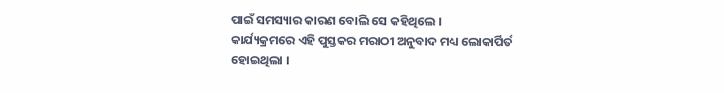ପାଇଁ ସମସ୍ୟାର କାରଣ ବୋଲି ସେ କହିଥିଲେ ।
କାର୍ଯ୍ୟକ୍ରମରେ ଏହି ପୁସ୍ତକର ମରାଠୀ ଅନୁବାଦ ମଧ୍ୟ ଲୋକାର୍ପିର୍ତ ହୋଇଥିଲା ।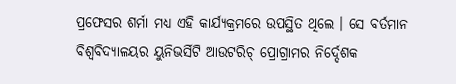ପ୍ରଫେସର ଶର୍ମା ମଧ୍ୟ ଏହି କାର୍ଯ୍ୟକ୍ରମରେ ଉପସ୍ଥିତ ଥିଲେ । ସେ ବର୍ତମାନ ବିଶ୍ୱବିଦ୍ୟାଳୟର ୟୁନିଭର୍ସିଟି ଆଉଟରିଚ୍ ପ୍ରୋଗ୍ରାମର ନିର୍ଦ୍ଦେଶକ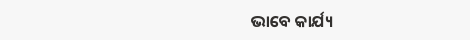ଭାବେ କାର୍ଯ୍ୟ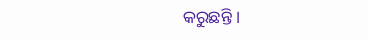କରୁଛନ୍ତି ।